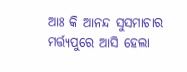ଆଃ କି ଆନନ୍ଦ ସୁସମାଚାର ମର୍ତ୍ତ୍ୟପୁରେ ଆସି ହେଲା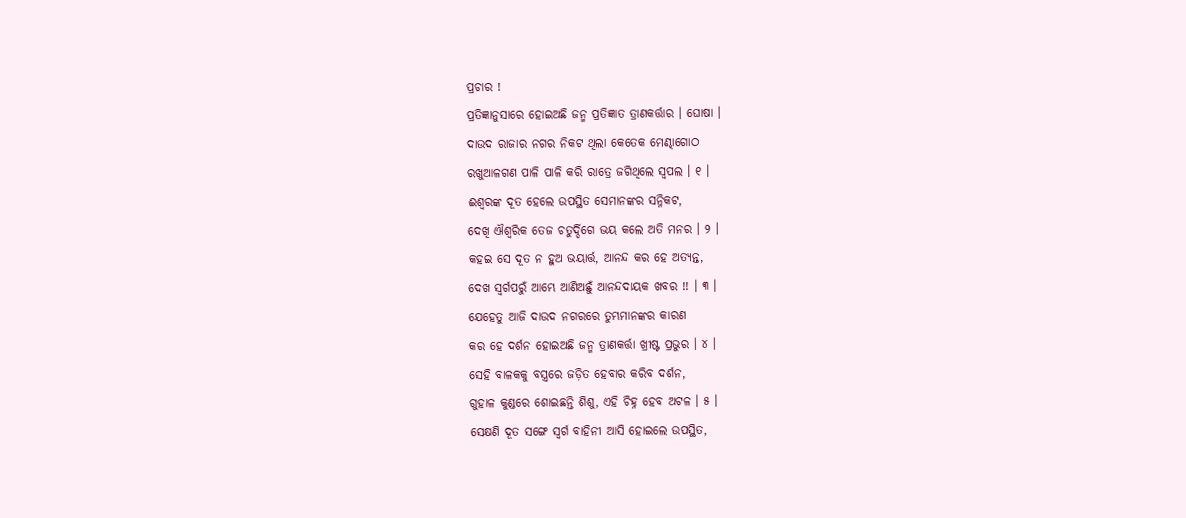ପ୍ରଚାର !
ପ୍ରତିଜ୍ଞାନୁସାରେ ହୋଇଅଛି ଜନ୍ମ ପ୍ରତିଜ୍ଞାତ ତ୍ରାଣକର୍ତ୍ତାର । ଘୋଷା ।
ଦାଉଦ ରାଜାର ନଗର ନିକଟ ଥିଲା କେତେକ ମେଣ୍ଢାଗୋଠ
ରଖୁଆଳଗଣ ପାଳି ପାଳି କରି ରାତ୍ରେ ଜଗିଥିଲେ ସ୍ୱପଲ । ୧ ।
ଈଶ୍ୱରଙ୍କ ଦୂତ ହେଲେ ଉପସ୍ଥିତ ସେମାନଙ୍କର ସନ୍ନିକଟ,
ଦେଖି ଐଶ୍ୱରିକ ତେଜ ଚତୁର୍ଦ୍ଦିଗେ ଭୟ କଲେ ଅତି ମନର । ୨ ।
କହଇ ସେ ଦୂତ ନ ହୁଅ ଭୟାର୍ତ୍ତ, ଆନନ୍ଦ କର ହେ ଅତ୍ୟନ୍ତ,
ଦେଖ ସ୍ୱର୍ଗପରୁଁ ଆମ୍ଭେ ଆଣିଅଛୁଁ ଆନନ୍ଦଦାୟକ ଖବର !! । ୩ ।
ଯେହେତୁ ଆଜି ଦାଉଦ ନଗରରେ ତୁମ୍ଭମାନଙ୍କର କାରଣ
କର ହେ ଦର୍ଶନ ହୋଇଅଛି ଜନ୍ମ ତ୍ରାଣକର୍ତ୍ତା ଖ୍ରୀଷ୍ଟ ପ୍ରଭୁର । ୪ ।
ସେହି ବାଳକକୁ ବସ୍ତ୍ରରେ ଜଡ଼ିତ ହେବାର କରିବ ଦର୍ଶନ,
ଗୁହାଳ କୁଣ୍ଡରେ ଶୋଇଛନ୍ତି ଶିଶୁ, ଏହି ଚିହ୍ନ ହେବ ଅଟଳ । ୫ ।
ସେକ୍ଷଣି ଦୂତ ସଙ୍ଗେ ସ୍ୱର୍ଗ ବାହିନୀ ଆସି ହୋଇଲେ ଉପସ୍ଥିତ,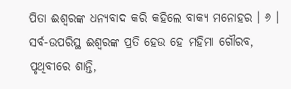ପିତା ଈଶ୍ୱରଙ୍କ ଧନ୍ୟବାଦ କରି କହିଲେ ବାକ୍ୟ ମନୋହର । ୬ ।
ସର୍ବ-ଉପରିସ୍ଥ ଈଶ୍ୱରଙ୍କ ପ୍ରତି ହେଉ ହେ ମହିମା ଗୌରବ,
ପୃଥିବୀରେ ଶାନ୍ତି,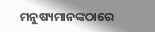ମନୁଷ୍ୟମାନଙ୍କଠାରେ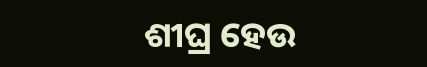ଶୀଘ୍ର ହେଉ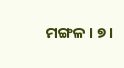ମଙ୍ଗଳ । ୭ ।